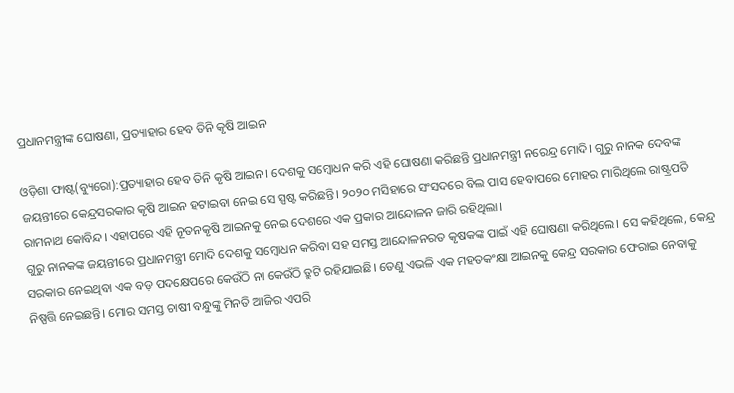ପ୍ରଧାନମନ୍ତ୍ରୀଙ୍କ ଘୋଷଣା, ପ୍ରତ୍ୟାହାର ହେବ ତିନି କୃଷି ଆଇନ

ଓଡ଼ିଶା ଫାଷ୍ଟ(ବ୍ୟୁରୋ):ପ୍ରତ୍ୟାହାର ହେବ ତିନି କୃଷି ଆଇନ। ଦେଶକୁ ସମ୍ବୋଧନ କରି ଏହି ଘୋଷଣା କରିଛନ୍ତି ପ୍ରଧାନମନ୍ତ୍ରୀ ନରେନ୍ଦ୍ର ମୋଦି। ଗୁରୁ ନାନକ ଦେବଙ୍କ ଜୟନ୍ତୀରେ କେନ୍ଦ୍ରସରକାର କୃଷି ଆଇନ ହଟାଇବା ନେଇ ସେ ସ୍ପଷ୍ଟ କରିଛନ୍ତି। ୨୦୨୦ ମସିହାରେ ସଂସଦରେ ବିଲ ପାସ ହେବାପରେ ମୋହର ମାରିଥିଲେ ରାଷ୍ଟ୍ରପତି ରାମନାଥ କୋବିନ୍ଦ। ଏହାପରେ ଏହି ନୂତନକୃଷି ଆଇନକୁ ନେଇ ଦେଶରେ ଏକ ପ୍ରକାର ଆନ୍ଦୋଳନ ଜାରି ରହିଥିଲା।
ଗୁରୁ ନାନକଙ୍କ ଜୟନ୍ତୀରେ ପ୍ରଧାନମନ୍ତ୍ରୀ ମୋଦି ଦେଶକୁ ସମ୍ବୋଧନ କରିବା ସହ ସମସ୍ତ ଆନ୍ଦୋଳନରତ କୃଷକଙ୍କ ପାଇଁ ଏହି ଘୋଷଣା କରିଥିଲେ। ସେ କହିଥିଲେ, କେନ୍ଦ୍ର ସରକାର ନେଇଥିବା ଏକ ବଡ଼ ପଦକ୍ଷେପରେ କେଉଁଠି ନା କେଉଁଠି ତ୍ରୁଟି ରହିଯାଇଛି। ତେଣୁ ଏଭଳି ଏକ ମହତକଂକ୍ଷା ଆଇନକୁ କେନ୍ଦ୍ର ସରକାର ଫେରାଇ ନେବାକୁ ନିଷ୍ପତ୍ତି ନେଇଛନ୍ତି। ମୋର ସମସ୍ତ ଚାଷୀ ବନ୍ଧୁଙ୍କୁ ମିନତି ଆଜିର ଏପରି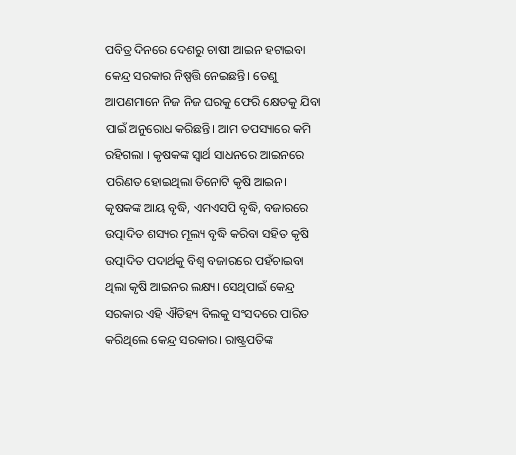ପବିତ୍ର ଦିନରେ ଦେଶରୁ ଚାଷୀ ଆଇନ ହଟାଇବା କେନ୍ଦ୍ର ସରକାର ନିଷ୍ପତ୍ତି ନେଇଛନ୍ତି। ତେଣୁ ଆପଣମାନେ ନିଜ ନିଜ ଘରକୁ ଫେରି କ୍ଷେତକୁ ଯିବା ପାଇଁ ଅନୁରୋଧ କରିଛନ୍ତି। ଆମ ତପସ୍ୟାରେ କମି ରହିଗଲା । କୃଷକଙ୍କ ସ୍ୱାର୍ଥ ସାଧନରେ ଆଇନରେ ପରିଣତ ହୋଇଥିଲା ତିନୋଟି କୃଷି ଆଇନ। କୃଷକଙ୍କ ଆୟ ବୃଦ୍ଧି, ଏମଏସପି ବୃଦ୍ଧି, ବଜାରରେ ଉତ୍ପାଦିତ ଶସ୍ୟର ମୂଲ୍ୟ ବୃଦ୍ଧି କରିବା ସହିତ କୃଷି ଉତ୍ପାଦିତ ପଦାର୍ଥକୁ ବିଶ୍ୱ ବଜାରରେ ପହଁଚାଇବା ଥିଲା କୃଷି ଆଇନର ଲକ୍ଷ୍ୟ। ସେଥିପାଇଁ କେନ୍ଦ୍ର ସରକାର ଏହି ଐତିହ୍ୟ ବିଲକୁ ସଂସଦରେ ପାରିତ କରିଥିଲେ କେନ୍ଦ୍ର ସରକାର। ରାଷ୍ଟ୍ରପତିଙ୍କ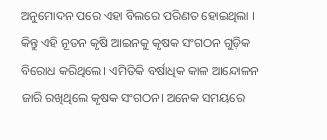ଅନୁମୋଦନ ପରେ ଏହା ବିଲରେ ପରିଣତ ହୋଇଥିଲା । କିନ୍ତୁ ଏହି ନୂତନ କୃଷି ଆଇନକୁ କୃଷକ ସଂଗଠନ ଗୁଡ଼ିକ ବିରୋଧ କରିଥିଲେ। ଏମିତିକି ବର୍ଷାଧିକ କାଳ ଆନ୍ଦୋଳନ ଜାରି ରଖିଥିଲେ କୃଷକ ସଂଗଠନ। ଅନେକ ସମୟରେ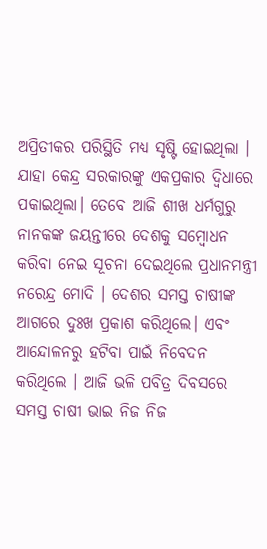ଅପ୍ରିତୀକର ପରିସ୍ଥିତି ମଧ୍ୟ ସୃଷ୍ଟି ହୋଇଥିଲା । ଯାହା କେନ୍ଦ୍ର ସରକାରଙ୍କୁ ଏକପ୍ରକାର ଦ୍ୱିଧାରେ ପକାଇଥିଲା। ତେବେ ଆଜି ଶୀଖ ଧର୍ମଗୁରୁ ନାନକଙ୍କ ଜୟନ୍ତୀରେ ଦେଶକୁ ସମ୍ବୋଧନ କରିବା ନେଇ ସୂଚନା ଦେଇଥିଲେ ପ୍ରଧାନମନ୍ତ୍ରୀ ନରେନ୍ଦ୍ର ମୋଦି । ଦେଶର ସମସ୍ତ ଚାଷୀଙ୍କ ଆଗରେ ଦୁଃଖ ପ୍ରକାଶ କରିଥିଲେ। ଏବଂ ଆନ୍ଦୋଳନରୁ ହଟିବା ପାଇଁ ନିବେଦନ କରିଥିଲେ । ଆଜି ଭଳି ପବିତ୍ର ଦିବସରେ ସମସ୍ତ ଚାଷୀ ଭାଇ ନିଜ ନିଜ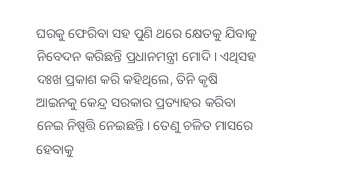ଘରକୁ ଫେରିବା ସହ ପୁଣି ଥରେ କ୍ଷେତକୁ ଯିବାକୁ ନିବେଦନ କରିଛନ୍ତି ପ୍ରଧାନମନ୍ତ୍ରୀ ମୋଦି। ଏଥିସହ ଦଃଖ ପ୍ରକାଶ କରି କହିଥିଲେ, ତିନି କୃଷି ଆଇନକୁ କେନ୍ଦ୍ର ସରକାର ପ୍ରତ୍ୟାହର କରିବା ନେଇ ନିଷ୍ପତ୍ତି ନେଇଛନ୍ତି। ତେଣୁ ଚଳିତ ମାସରେ ହେବାକୁ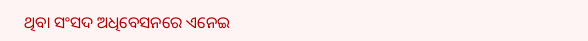ଥିବା ସଂସଦ ଅଧିବେସନରେ ଏନେଇ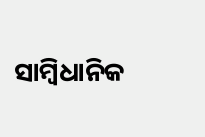ସାମ୍ବିଧାନିକ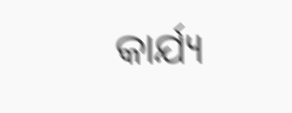କାର୍ଯ୍ୟ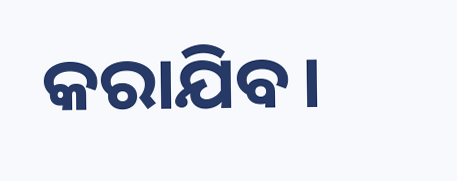କରାଯିବ।